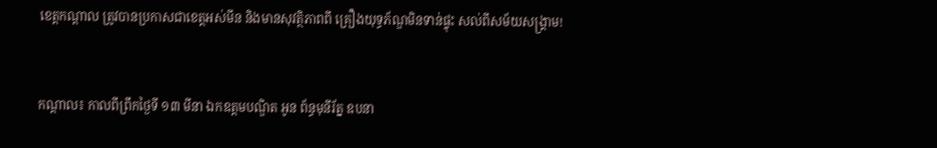ខេត្តកណ្តាល ត្រូវបានប្រកាសជាខេត្តអស់មីន និងមានសុវត្ថិភាពពី គ្រឿងយុទ្ធភ័ណ្ឌមិនទាន់ផ្ទុះ សល់ពីសម័យសង្គ្រាម!


កណ្តាល៖ កាលពីព្រឹកថ្ងៃទី ១៣ មីនា ឯកឧត្តមបណ្ឌិត អូន ព័ន្ធមុនីរ័ត្ន ឧបនា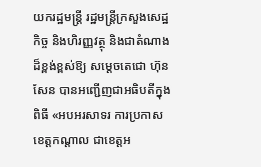យករដ្ឋមន្ត្រី រដ្ឋមន្ត្រីក្រសួងសេដ្ឋកិច្ច និងហិរញ្ញវត្ថុ និងជាតំណាងដ៏ខ្ពង់ខ្ពស់ឱ្យ សម្ដេចតេជោ ហ៊ុន សែន បានអញ្ជើញជាអធិបតីក្នុងពិធី «អបអរសាទរ ការប្រកាសខេត្តកណ្តាល ជាខេត្តអ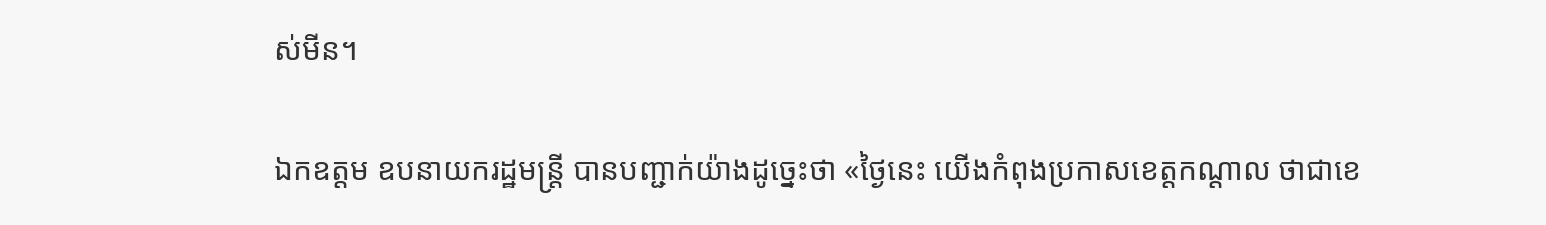ស់មីន។

ឯកឧត្តម ឧបនាយករដ្ឋមន្ត្រី បានបញ្ជាក់យ៉ាងដូច្នេះថា «ថ្ងៃនេះ យើងកំពុងប្រកាសខេត្តកណ្តាល ថាជាខេ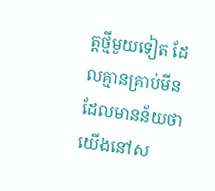ត្តថ្មីមួយទៀត ដែលគ្មានគ្រាប់មីន ដែលមានន័យថា យើងនៅស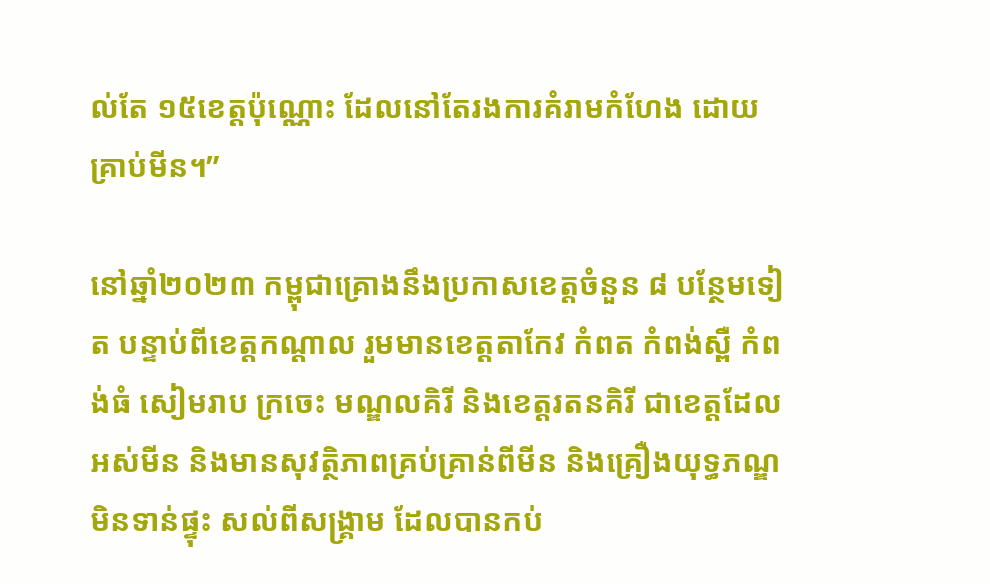ល់តែ ១៥ខេត្តប៉ុណ្ណោះ ដែលនៅតែរងការគំរាមកំហែង ដោយគ្រាប់មីន។”

នៅឆ្នាំ២០២៣ កម្ពុជាគ្រោងនឹងប្រកាសខេត្តចំនួន ៨ បន្ថែមទៀត បន្ទាប់ពីខេត្តកណ្តាល រួមមានខេត្តតាកែវ កំពត កំពង់ស្ពឺ កំពង់ធំ សៀមរាប ក្រចេះ មណ្ឌលគិរី និងខេត្តរតនគិរី ជាខេត្តដែលអស់មីន និងមានសុវត្ថិភាពគ្រប់គ្រាន់ពីមីន និងគ្រឿងយុទ្ធភណ្ឌមិនទាន់ផ្ទុះ សល់ពីសង្គ្រាម ដែលបានកប់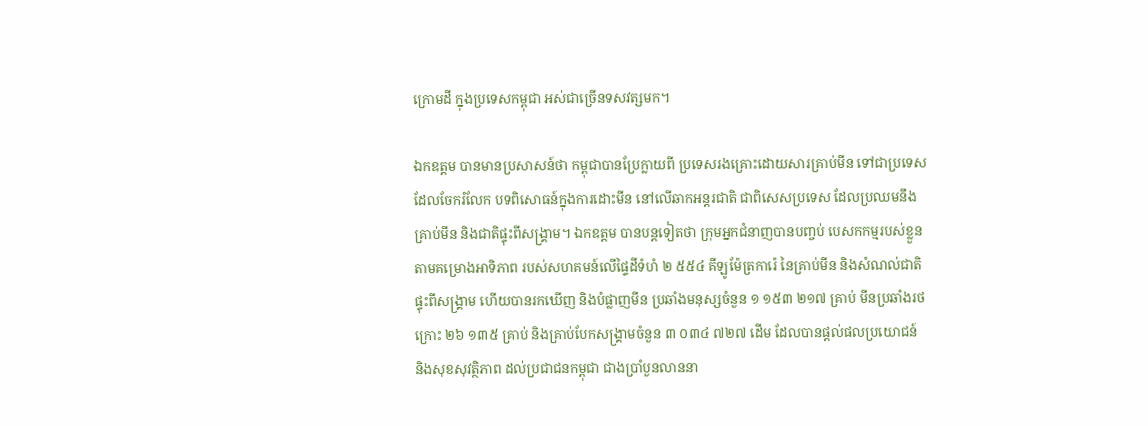ក្រោមដី ក្នុងប្រទេសកម្ពុជា អស់ជាច្រើនទសវត្សមក។

ឯកឧត្តម បានមានប្រសាសន៍ថា កម្ពុជាបានប្រែក្លាយពី ប្រទេសរងគ្រោះដោយសារគ្រាប់មីន ទៅជាប្រទេសដែលចែករំលែក បទពិសោធន៍ក្នុងការដោះមីន នៅលើឆាកអន្តរជាតិ ជាពិសេសប្រទេស ដែលប្រឈមនឹងគ្រាប់មីន និងជាតិផ្ទុះពីសង្គ្រាម។ ឯកឧត្តម បានបន្តទៀតថា ក្រុមអ្នកជំនាញបានបញ្ចប់ បេសកកម្មរបស់ខ្លួន តាមគម្រោងអាទិភាព របស់សហគមន៍លើផ្ទៃដីទំហំ ២ ៥៥៤ គីឡូម៉ែត្រការ៉េ នៃគ្រាប់មីន និងសំណល់ជាតិផ្ទុះពីសង្គ្រាម ហើយបានរកឃើញ និងបំផ្លាញមីន ប្រឆាំងមនុស្សចំនួន ១ ១៥៣ ២១៧ គ្រាប់ មីនប្រឆាំងរថក្រោះ ២៦ ១៣៥ គ្រាប់ និងគ្រាប់បែកសង្គ្រាមចំនួន ៣ ០៣៤ ៧២៧ ដើម ដែលបានផ្តល់ផលប្រយោជន៍ និងសុខសុវត្ថិភាព ដល់ប្រជាជនកម្ពុជា ជាងប្រាំបួនលាននា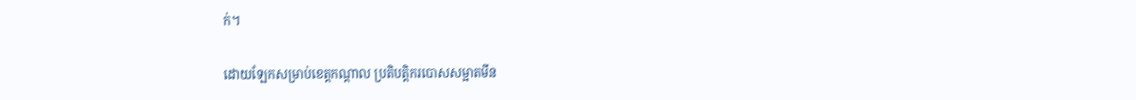ក់។

ដោយឡែកសម្រាប់ខេត្តកណ្តាល ប្រតិបត្តិករបោសសម្អាតមីន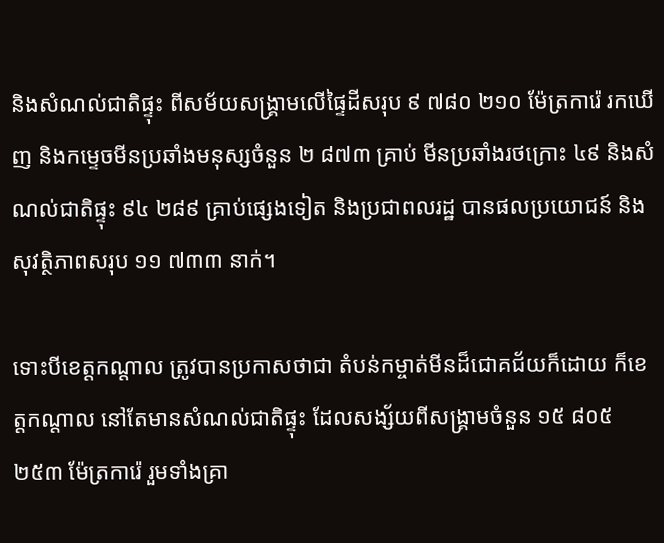និងសំណល់ជាតិផ្ទុះ ពីសម័យសង្គ្រាមលើផ្ទៃដីសរុប ៩ ៧៨០ ២១០ ម៉ែត្រការ៉េ រកឃើញ និងកម្ទេចមីនប្រឆាំងមនុស្សចំនួន ២ ៨៧៣ គ្រាប់ មីនប្រឆាំងរថក្រោះ ៤៩ និងសំណល់ជាតិផ្ទុះ ៩៤ ២៨៩ គ្រាប់ផ្សេងទៀត និងប្រជាពលរដ្ឋ បានផលប្រយោជន៍ និងសុវត្ថិភាពសរុប ១១ ៧៣៣ នាក់។

ទោះបីខេត្តកណ្តាល ត្រូវបានប្រកាសថាជា តំបន់កម្ចាត់មីនដ៏ជោគជ័យក៏ដោយ ក៏ខេត្តកណ្តាល នៅតែមានសំណល់ជាតិផ្ទុះ ដែលសង្ស័យពីសង្គ្រាមចំនួន ១៥ ៨០៥ ២៥៣ ម៉ែត្រការ៉េ រួមទាំងគ្រា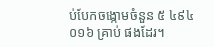ប់បែកចង្កោមចំនួន ៥ ៤៩៤ ០១៦ គ្រាប់ ផងដែរ។